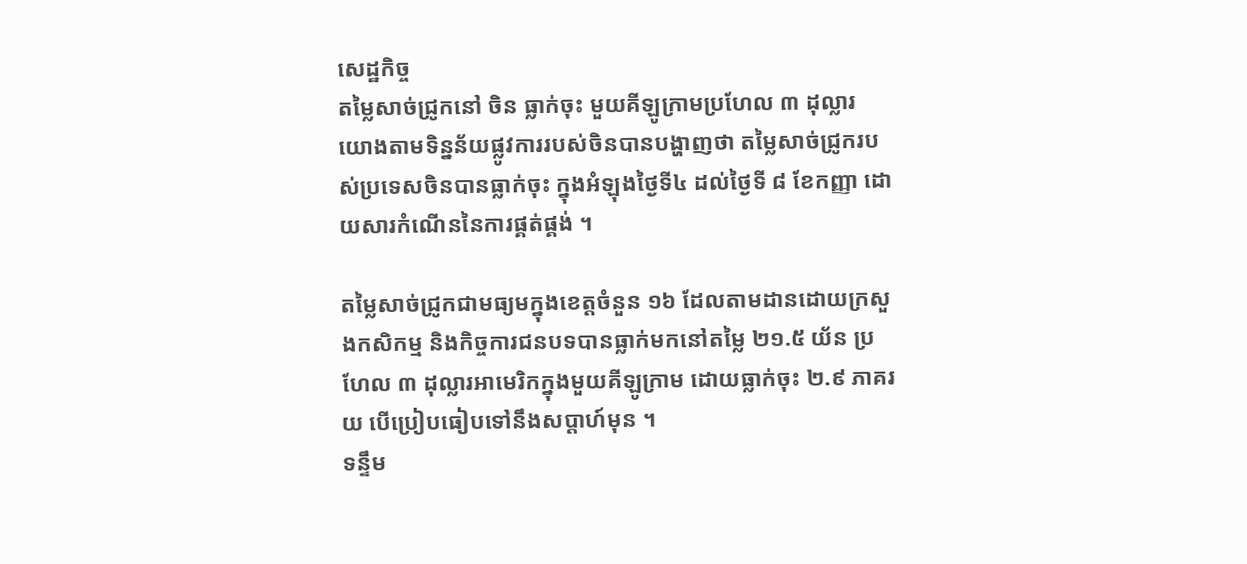សេដ្ឋកិច្ច
តម្លៃសាច់ជ្រូកនៅ ចិន ធ្លាក់ចុះ មួយគីឡូក្រាមប្រហែល ៣ ដុល្លារ
យោងតាមទិន្នន័យផ្លូវការរបស់ចិនបានបង្ហាញថា តម្លៃសាច់ជ្រូករបស់ប្រទេសចិនបានធ្លាក់ចុះ ក្នុងអំឡុងថ្ងៃទី៤ ដល់ថ្ងៃទី ៨ ខែកញ្ញា ដោយសារកំណើននៃការផ្គត់ផ្គង់ ។

តម្លៃសាច់ជ្រូកជាមធ្យមក្នុងខេត្តចំនួន ១៦ ដែលតាមដានដោយក្រសួងកសិកម្ម និងកិច្ចការជនបទបានធ្លាក់មកនៅតម្លៃ ២១.៥ យ័ន ប្រហែល ៣ ដុល្លារអាមេរិកក្នុងមួយគីឡូក្រាម ដោយធ្លាក់ចុះ ២.៩ ភាគរយ បើប្រៀបធៀបទៅនឹងសប្តាហ៍មុន ។
ទន្ទឹម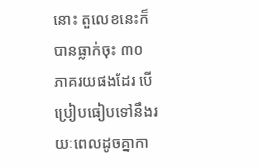នោះ តួលេខនេះក៏បានធ្លាក់ចុះ ៣០ ភាគរយផងដែរ បើប្រៀបធៀបទៅនឹងរយៈពេលដូចគ្នាកា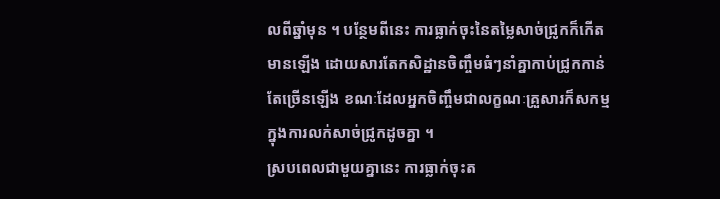លពីឆ្នាំមុន ។ បន្ថែមពីនេះ ការធ្លាក់ចុះនៃតម្លៃសាច់ជ្រូកក៏កើតមានឡើង ដោយសារតែកសិដ្ឋានចិញ្ចឹមធំៗនាំគ្នាកាប់ជ្រូកកាន់តែច្រើនឡើង ខណៈដែលអ្នកចិញ្ចឹមជាលក្ខណៈគ្រួសារក៏សកម្មក្នុងការលក់សាច់ជ្រូកដូចគ្នា ។
ស្របពេលជាមួយគ្នានេះ ការធ្លាក់ចុះត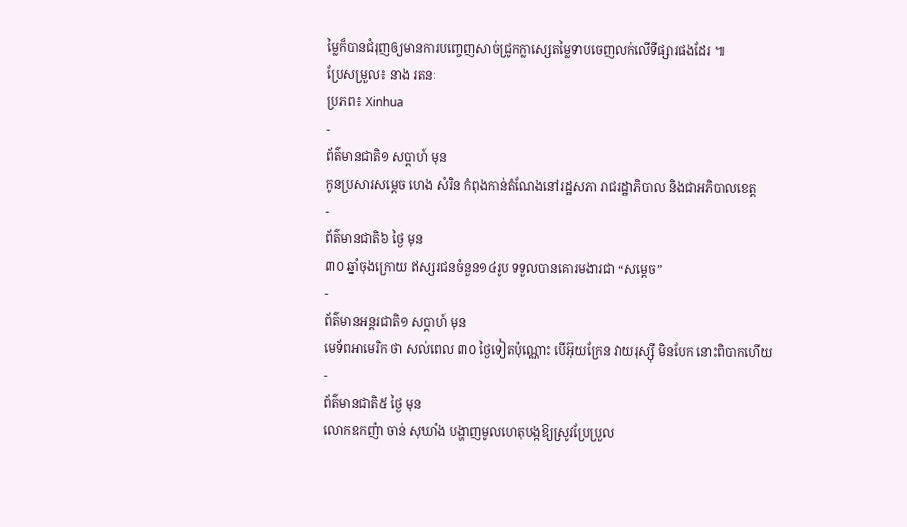ម្លៃក៏បានជំរុញឲ្យមានការបញ្ចេញសាច់ជ្រូកក្លាស្សេតម្លៃទាបចេញលក់លើទីផ្សារផងដែរ ៕
ប្រែសម្រួល៖ នាង រតនៈ
ប្រភព៖ Xinhua
-
ព័ត៌មានជាតិ១ សប្តាហ៍ មុន
កូនប្រសារសម្ដេច ហេង សំរិន កំពុងកាន់តំណែងនៅរដ្ឋសភា រាជរដ្ឋាភិបាល និងជាអភិបាលខេត្ត
-
ព័ត៌មានជាតិ៦ ថ្ងៃ មុន
៣០ ឆ្នាំចុងក្រោយ ឥស្សរជនចំនួន១៤រូប ទទួលបានគោរមងារជា “សម្ដេច”
-
ព័ត៌មានអន្ដរជាតិ១ សប្តាហ៍ មុន
មេទ័ពអាមេរិក ថា សល់ពេល ៣០ ថ្ងៃទៀតប៉ុណ្ណោះ បើអ៊ុយក្រែន វាយរុស្ស៊ី មិនបែក នោះពិបាកហើយ
-
ព័ត៌មានជាតិ៥ ថ្ងៃ មុន
លោកឧកញ៉ា ចាន់ សុឃាំង បង្ហាញមូលហេតុបង្កឱ្យស្រូវប្រែប្រួល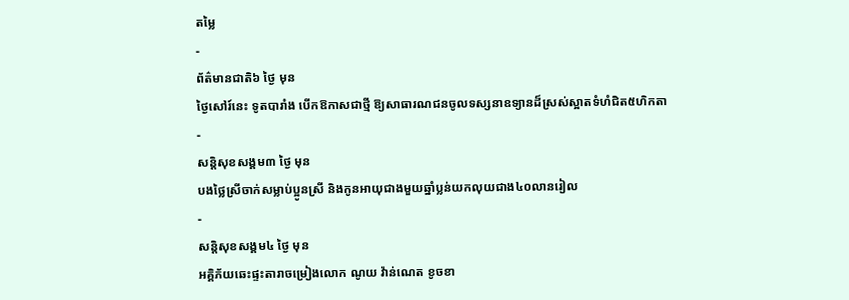តម្លៃ
-
ព័ត៌មានជាតិ៦ ថ្ងៃ មុន
ថ្ងៃសៅរ៍នេះ ទូតបារាំង បើកឱកាសជាថ្មី ឱ្យសាធារណជនចូលទស្សនាឧទ្យានដ៏ស្រស់ស្អាតទំហំជិត៥ហិកតា
-
សន្តិសុខសង្គម៣ ថ្ងៃ មុន
បងថ្លៃស្រីចាក់សម្លាប់ប្អូនស្រី និងកូនអាយុជាងមួយឆ្នាំប្លន់យកលុយជាង៤០លានរៀល
-
សន្តិសុខសង្គម៤ ថ្ងៃ មុន
អគ្គិភ័យឆេះផ្ទះតារាចម្រៀងលោក ណូយ វ៉ាន់ណេត ខូចខា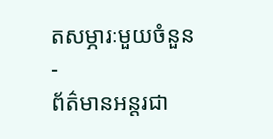តសម្ភារៈមួយចំនួន
-
ព័ត៌មានអន្ដរជា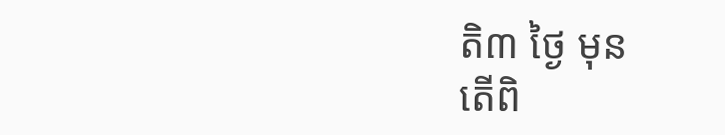តិ៣ ថ្ងៃ មុន
តើពិ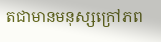តជាមានមនុស្សក្រៅភព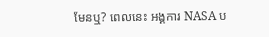មែនឬ? ពេលនេះ អង្គការ NASA ប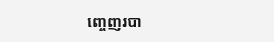ញ្ចេញរបា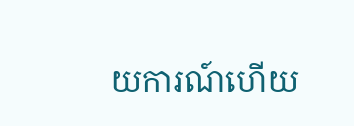យការណ៍ហើយ